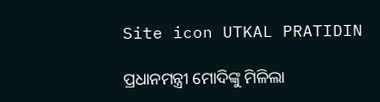Site icon UTKAL PRATIDIN

ପ୍ରଧାନମନ୍ତ୍ରୀ ମୋଦିଙ୍କୁ ମିଳିଲା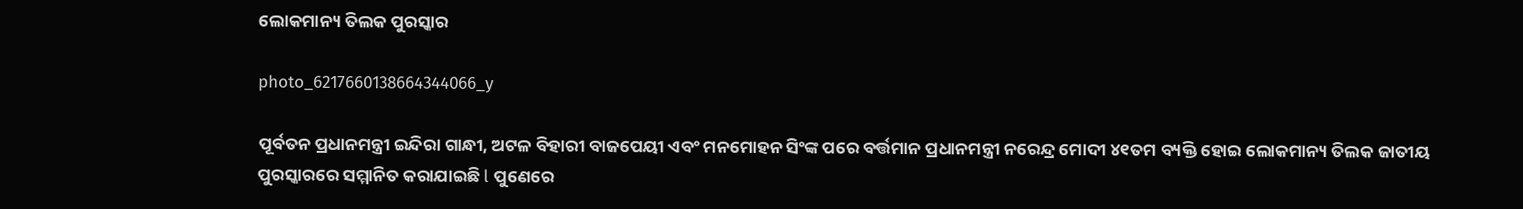ଲୋକମାନ୍ୟ ତିଲକ ପୁରସ୍କାର

photo_6217660138664344066_y

ପୂର୍ବତନ ପ୍ରଧାନମନ୍ତ୍ରୀ ଇନ୍ଦିରା ଗାନ୍ଧୀ, ଅଟଳ ବିହାରୀ ବାଜପେୟୀ ଏବଂ ମନମୋହନ ସିଂଙ୍କ ପରେ ବର୍ତ୍ତମାନ ପ୍ରଧାନମନ୍ତ୍ରୀ ନରେନ୍ଦ୍ର ମୋଦୀ ୪୧ତମ ବ୍ୟକ୍ତି ହୋଇ ଲୋକମାନ୍ୟ ତିଲକ ଜାତୀୟ ପୁରସ୍କାରରେ ସମ୍ମାନିତ କରାଯାଇଛି l ପୁଣେରେ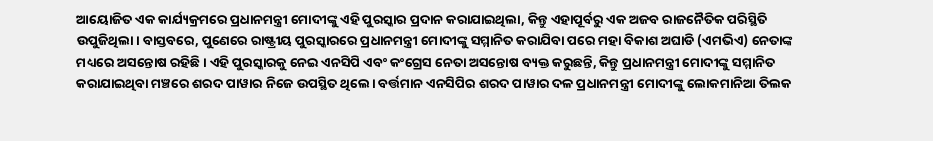ଆୟୋଜିତ ଏକ କାର୍ଯ୍ୟକ୍ରମରେ ପ୍ରଧାନମନ୍ତ୍ରୀ ମୋଦୀଙ୍କୁ ଏହି ପୁରସ୍କାର ପ୍ରଦାନ କରାଯାଇଥିଲା, କିନ୍ତୁ ଏହାପୂର୍ବରୁ ଏକ ଅଜବ ରାଜନୈତିକ ପରିସ୍ଥିତି ଉପୁଜିଥିଲା। ବାସ୍ତବରେ, ପୁଣେରେ ରାଷ୍ଟ୍ରୀୟ ପୁରସ୍କାରରେ ପ୍ରଧାନମନ୍ତ୍ରୀ ମୋଦୀଙ୍କୁ ସମ୍ମାନିତ କରାଯିବା ପରେ ମହା ବିକାଶ ଅଘାଡି (ଏମଭିଏ) ନେତାଙ୍କ ମଧ୍ୟରେ ଅସନ୍ତୋଷ ରହିଛି। ଏହି ପୁରସ୍କାରକୁ ନେଇ ଏନସିପି ଏବଂ କଂଗ୍ରେସ ନେତା ଅସନ୍ତୋଷ ବ୍ୟକ୍ତ କରୁଛନ୍ତି, କିନ୍ତୁ ପ୍ରଧାନମନ୍ତ୍ରୀ ମୋଦୀଙ୍କୁ ସମ୍ମାନିତ କରାଯାଇଥିବା ମଞ୍ଚରେ ଶରଦ ପାୱାର ନିଜେ ଉପସ୍ଥିତ ଥିଲେ। ବର୍ତ୍ତମାନ ଏନସିପିର ଶରଦ ପାୱାର ଦଳ ପ୍ରଧାନମନ୍ତ୍ରୀ ମୋଦୀଙ୍କୁ ଲୋକମାନିଆ ତିଲକ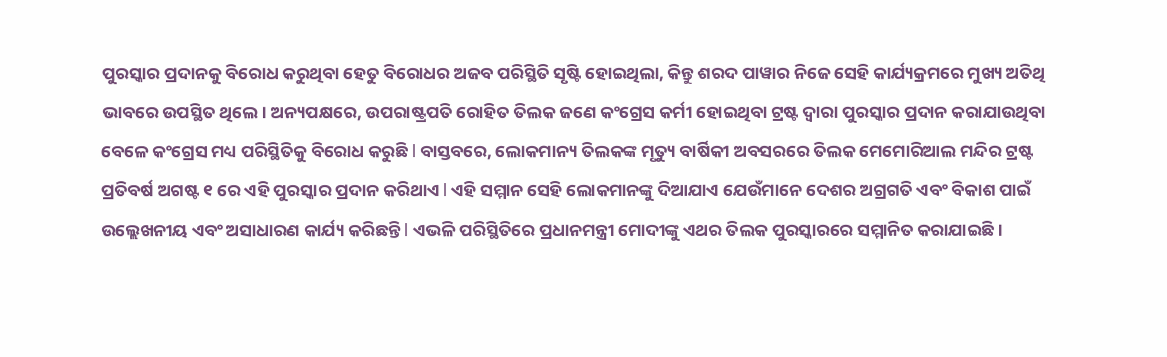ପୁରସ୍କାର ପ୍ରଦାନକୁ ବିରୋଧ କରୁଥିବା ହେତୁ ବିରୋଧର ଅଜବ ପରିସ୍ଥିତି ସୃଷ୍ଟି ହୋଇଥିଲା, କିନ୍ତୁ ଶରଦ ପାୱାର ନିଜେ ସେହି କାର୍ଯ୍ୟକ୍ରମରେ ମୁଖ୍ୟ ଅତିଥି ଭାବରେ ଉପସ୍ଥିତ ଥିଲେ। ଅନ୍ୟପକ୍ଷରେ, ଉପରାଷ୍ଟ୍ରପତି ରୋହିତ ତିଲକ ଜଣେ କଂଗ୍ରେସ କର୍ମୀ ହୋଇଥିବା ଟ୍ରଷ୍ଟ ଦ୍ୱାରା ପୁରସ୍କାର ପ୍ରଦାନ କରାଯାଉଥିବା ବେଳେ କଂଗ୍ରେସ ମଧ୍ୟ ପରିସ୍ଥିତିକୁ ବିରୋଧ କରୁଛି l ବାସ୍ତବରେ, ଲୋକମାନ୍ୟ ତିଲକଙ୍କ ମୃତ୍ୟୁ ବାର୍ଷିକୀ ଅବସରରେ ତିଲକ ମେମୋରିଆଲ ମନ୍ଦିର ଟ୍ରଷ୍ଟ ପ୍ରତିବର୍ଷ ଅଗଷ୍ଟ ୧ ରେ ଏହି ପୁରସ୍କାର ପ୍ରଦାନ କରିଥାଏ l ଏହି ସମ୍ମାନ ସେହି ଲୋକମାନଙ୍କୁ ଦିଆଯାଏ ଯେଉଁମାନେ ଦେଶର ଅଗ୍ରଗତି ଏବଂ ବିକାଶ ପାଇଁ ଉଲ୍ଲେଖନୀୟ ଏବଂ ଅସାଧାରଣ କାର୍ଯ୍ୟ କରିଛନ୍ତି l ଏଭଳି ପରିସ୍ଥିତିରେ ପ୍ରଧାନମନ୍ତ୍ରୀ ମୋଦୀଙ୍କୁ ଏଥର ତିଲକ ପୁରସ୍କାରରେ ସମ୍ମାନିତ କରାଯାଇଛି।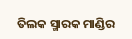ତିଲକ ସ୍ମାରକ ମାଣ୍ଡିର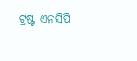ଟ୍ରଷ୍ଟ ଏନସିପି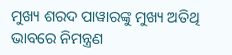ମୁଖ୍ୟ ଶରଦ ପାୱାରଙ୍କୁ ମୁଖ୍ୟ ଅତିଥି ଭାବରେ ନିମନ୍ତ୍ରଣ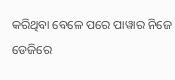କରିଥିବା ବେଳେ ପରେ ପାୱାର ନିଜେ ଡେଜିରେ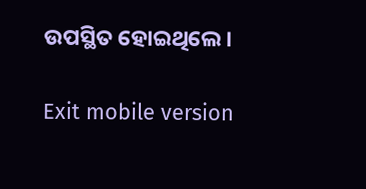ଉପସ୍ଥିତ ହୋଇଥିଲେ।

Exit mobile version